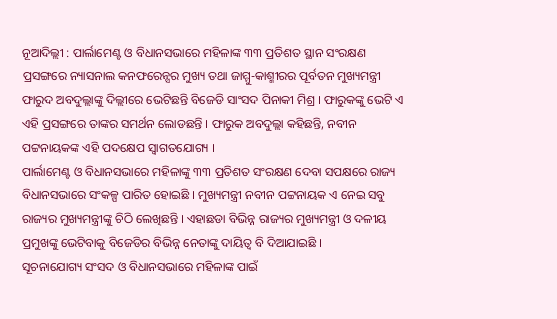ନୂଆଦିଲ୍ଲୀ : ପାର୍ଲାମେଣ୍ଟ ଓ ବିଧାନସଭାରେ ମହିଳାଙ୍କ ୩୩ ପ୍ରତିଶତ ସ୍ଥାନ ସଂରକ୍ଷଣ ପ୍ରସଙ୍ଗରେ ନ୍ୟାସନାଲ କନଫରେନ୍ସର ମୁଖ୍ୟ ତଥା ଜାମ୍ମୁ-କାଶ୍ମୀରର ପୂର୍ବତନ ମୁଖ୍ୟମନ୍ତ୍ରୀ ଫାରୁଦ ଅବଦୁଲ୍ଲାଙ୍କୁ ଦିଲ୍ଲୀରେ ଭେଟିଛନ୍ତି ବିଜେଡି ସାଂସଦ ପିନାକୀ ମିଶ୍ର । ଫାରୁକଙ୍କୁ ଭେଟି ଏ ଏହି ପ୍ରସଙ୍ଗରେ ତାଙ୍କର ସମର୍ଥନ ଲୋଡଛନ୍ତି । ଫାରୁକ ଅବଦୁଲ୍ଲା କହିଛନ୍ତି, ନବୀନ ପଟ୍ଟନାୟକଙ୍କ ଏହି ପଦକ୍ଷେପ ସ୍ୱାଗତଯୋଗ୍ୟ ।
ପାର୍ଲାମେଣ୍ଟ ଓ ବିଧାନସଭାରେ ମହିଳାଙ୍କୁ ୩୩ ପ୍ରତିଶତ ସଂରକ୍ଷଣ ଦେବା ସପକ୍ଷରେ ରାଜ୍ୟ ବିଧାନସଭାରେ ସଂକଳ୍ପ ପାରିତ ହୋଇଛି । ମୁଖ୍ୟମନ୍ତ୍ରୀ ନବୀନ ପଟ୍ଟନାୟକ ଏ ନେଇ ସବୁ ରାଜ୍ୟର ମୁଖ୍ୟମନ୍ତ୍ରୀଙ୍କୁ ଚିଠି ଲେଖିଛନ୍ତି । ଏହାଛଡା ବିଭିନ୍ନ ରାଜ୍ୟର ମୁଖ୍ୟମନ୍ତ୍ରୀ ଓ ଦଳୀୟ ପ୍ରମୁଖଙ୍କୁ ଭେଟିବାକୁ ବିଜେଡିର ବିଭିନ୍ନ ନେତାଙ୍କୁ ଦାୟିତ୍ୱ ବି ଦିଆଯାଇଛି ।
ସୂଚନାଯୋଗ୍ୟ ସଂସଦ ଓ ବିଧାନସଭାରେ ମହିଳାଙ୍କ ପାଇଁ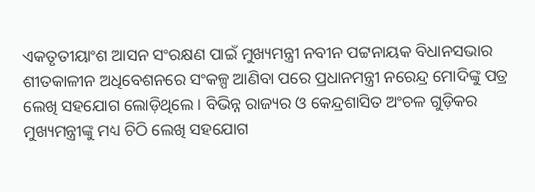ଏକତୃତୀୟାଂଶ ଆସନ ସଂରକ୍ଷଣ ପାଇଁ ମୁଖ୍ୟମନ୍ତ୍ରୀ ନବୀନ ପଟ୍ଟନାୟକ ବିଧାନସଭାର ଶୀତକାଳୀନ ଅଧିବେଶନରେ ସଂକଳ୍ପ ଆଣିବା ପରେ ପ୍ରଧାନମନ୍ତ୍ରୀ ନରେନ୍ଦ୍ର ମୋଦିଙ୍କୁ ପତ୍ର ଲେଖି ସହଯୋଗ ଲୋଡ଼ିଥିଲେ । ବିଭିନ୍ନ ରାଜ୍ୟର ଓ କେନ୍ଦ୍ରଶାସିତ ଅଂଚଳ ଗୁଡ଼ିକର ମୁଖ୍ୟମନ୍ତ୍ରୀଙ୍କୁ ମଧ୍ୟ ଚିଠି ଲେଖି ସହଯୋଗ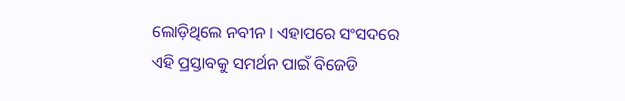ଲୋଡ଼ିଥିଲେ ନବୀନ । ଏହାପରେ ସଂସଦରେ ଏହି ପ୍ରସ୍ତାବକୁ ସମର୍ଥନ ପାଇଁ ବିଜେଡି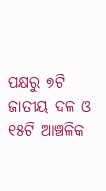ପକ୍ଷରୁ ୭ଟି ଜାତୀୟ ଦଳ ଓ ୧୫ଟି ଆଞ୍ଚଳିକ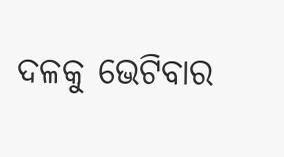ଦଳକୁ ଭେଟିବାର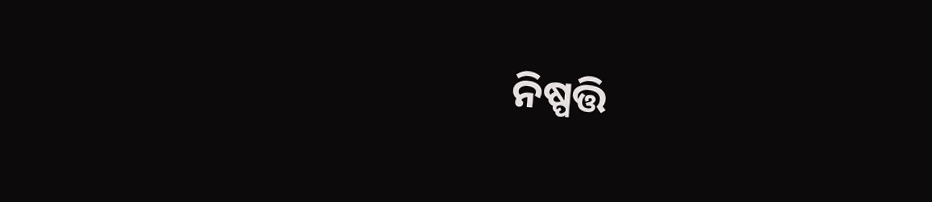ନିଷ୍ପତ୍ତି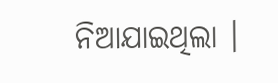ନିଆଯାଇଥିଲା ।